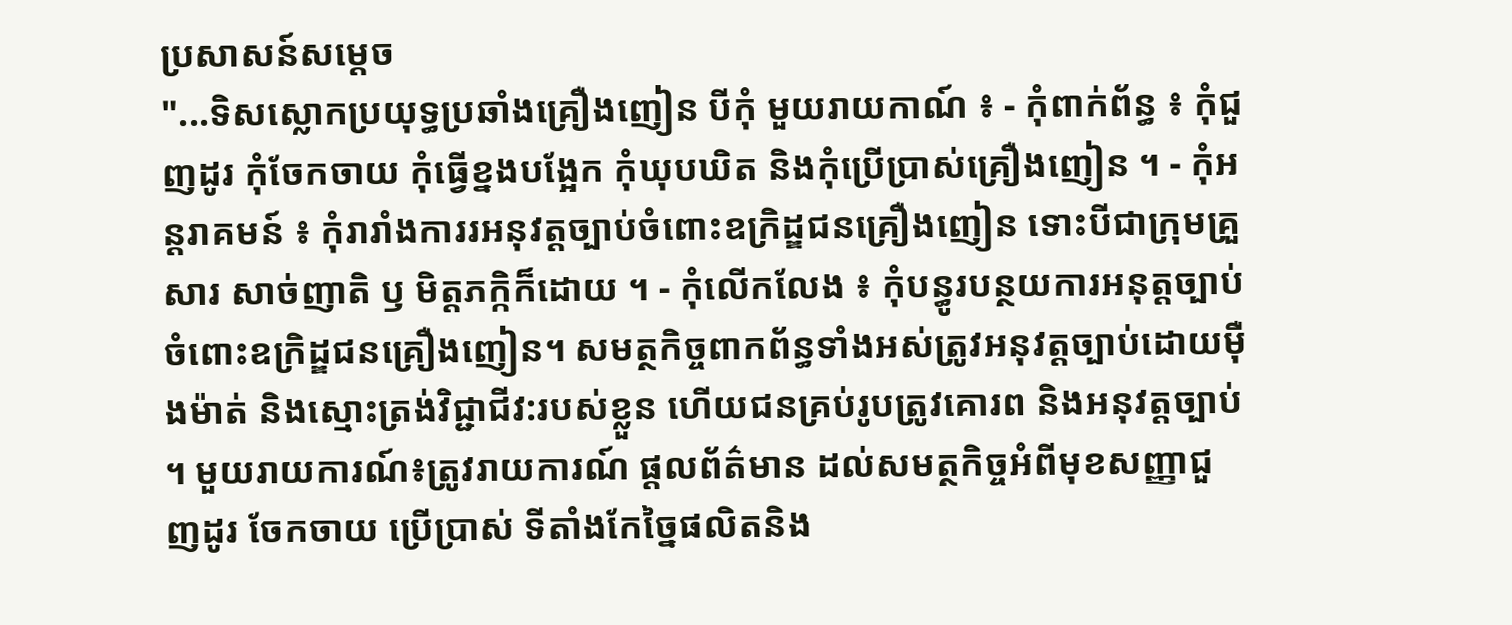ប្រសាសន៍សម្តេច
"...ទិសស្លោកប្រយុទ្ធប្រឆាំងគ្រឿងញៀន បីកុំ មួយរាយកាណ៍ ៖ - កុំពាក់ព័ន្ធ ៖ កុំជួញដូរ កុំចែកចាយ កុំធ្វើខ្នងបង្អែក កុំឃុបឃិត និងកុំប្រើប្រាស់គ្រឿងញៀន ។ - កុំអន្តរាគមន៍ ៖ កុំរារាំងការរអនុវត្តច្បាប់ចំពោះឧក្រិដ្ឌជនគ្រឿងញៀន ទោះបីជាក្រុមគ្រួសារ សាច់ញាតិ ឫ មិត្តភក្កិក៏ដោយ ។ - កុំលើកលែង ៖ កុំបន្ធូរបន្ថយការអនុត្តច្បាប់ចំពោះឧក្រិដ្ឌជនគ្រឿងញៀន។ សមត្ថកិច្ចពាកព័ន្ធទាំងអស់ត្រូវអនុវត្តច្បាប់ដោយមុឺងម៉ាត់ និងស្មោះត្រង់វិជ្ជាជីវ:របស់ខ្លួន ហើយជនគ្រប់រូបត្រូវគោរព និងអនុវត្តច្បាប់ ។ មួយរាយការណ៍៖ត្រូវរាយការណ៍ ផ្តលព័ត៌មាន ដល់សមត្ថកិច្ចអំពីមុខសញ្ញាជួញដូរ ចែកចាយ ប្រើប្រាស់ ទីតាំងកែច្នៃផលិតនិង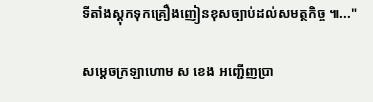ទីតាំងស្តុកទុកគ្រឿងញៀនខុសច្បាប់ដល់សមត្ថកិច្ច ៕..."

សម្ដេចក្រឡាហោម ស ខេង អញ្ជើញប្រា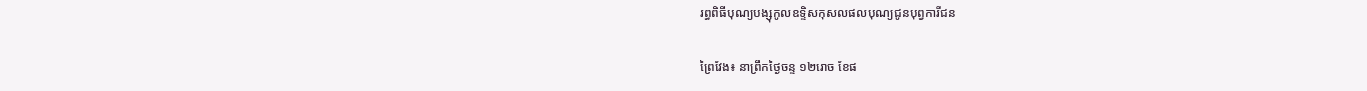រព្ធពិធីបុណ្យបង្សុកូលឧទ្ទិសកុសលផលបុណ្យជូនបុព្វការីជន

ព្រៃវែង៖ នាព្រឹកថ្ងៃចន្ទ ១២រោច ខែផ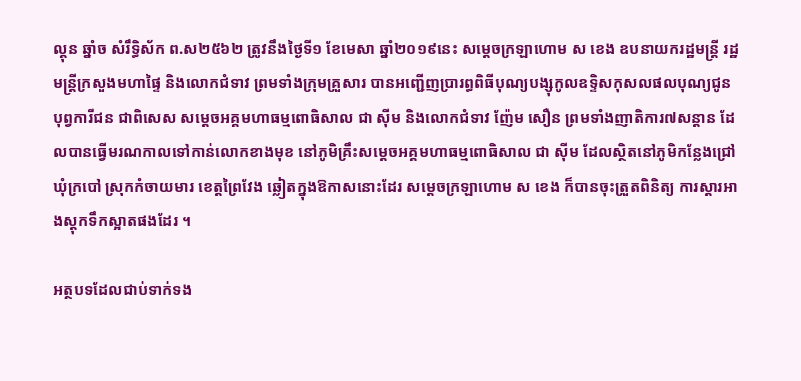ល្គុន ឆ្នាំច សំរឹទ្ធិស័ក ព.ស២៥៦២ ត្រូវនឹងថ្ងៃទី១ ខែមេសា ឆ្នាំ២០១៩នេះ សម្ដេចក្រឡាហោម ស ខេង ឧបនាយករដ្ឋមន្រ្តី រដ្ឋមន្រ្តីក្រសួងមហាផ្ទៃ និងលោកជំទាវ ព្រមទាំងក្រុមគ្រួសារ បានអញ្ជើញប្រារព្ធពិធីបុណ្យបង្សុកូលឧទ្ទិសកុសលផលបុណ្យជូនបុព្វការីជន ជាពិសេស សម្ដេចអគ្គមហាធម្មពោធិសាល ជា ស៊ីម និងលោកជំទាវ ញ៉ែម សឿន ព្រមទាំងញាតិការ៧សន្ដាន ដែលបានធ្វើមរណកាលទៅកាន់លោកខាងមុខ នៅភូមិគ្រឹះសម្ដេចអគ្គមហាធម្មពោធិសាល ជា ស៊ីម ដែលស្ថិតនៅភូមិកន្លែងជ្រៅ ឃុំក្របៅ ស្រុកកំចាយមារ ខេត្តព្រៃវែង ឆ្លៀតក្នុងឱកាសនោះដែរ សម្ដេចក្រឡាហោម ស ខេង ក៏បានចុះត្រួតពិនិត្យ ការស្ដារអាងស្ដុកទឹកស្អាតផងដែរ ។

អត្ថបទដែលជាប់ទាក់ទង